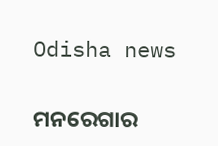Odisha news

ମନରେଗାର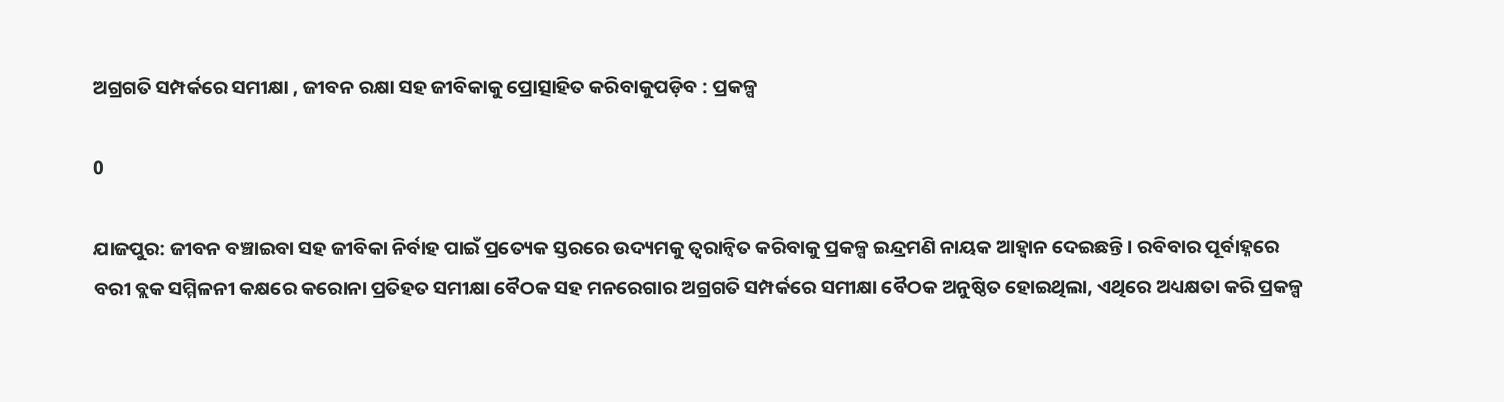ଅଗ୍ରଗତି ସମ୍ପର୍କରେ ସମୀକ୍ଷା , ଜୀବନ ରକ୍ଷା ସହ ଜୀବିକାକୁ ପ୍ରୋତ୍ସାହିତ କରିବାକୁପଡ଼ିବ : ପ୍ରକଳ୍ପ

0

ଯାଜପୁର: ଜୀବନ ବଞ୍ଚାଇବା ସହ ଜୀବିକା ନିର୍ବାହ ପାଇଁ ପ୍ରତ୍ୟେକ ସ୍ତରରେ ଉଦ୍ୟମକୁ ତ୍ୱରାନ୍ୱିତ କରିବାକୁ ପ୍ରକଳ୍ପ ଇନ୍ଦ୍ରମଣି ନାୟକ ଆହ୍ୱାନ ଦେଇଛନ୍ତି । ରବିବାର ପୂର୍ବାହ୍ନରେ ବରୀ ବ୍ଲକ ସମ୍ମିଳନୀ କକ୍ଷରେ କରୋନା ପ୍ରତିହତ ସମୀକ୍ଷା ବୈଠକ ସହ ମନରେଗାର ଅଗ୍ରଗତି ସମ୍ପର୍କରେ ସମୀକ୍ଷା ବୈଠକ ଅନୁଷ୍ଠିତ ହୋଇଥିଲା, ଏଥିରେ ଅଧ୍ୟକ୍ଷତା କରି ପ୍ରକଳ୍ପ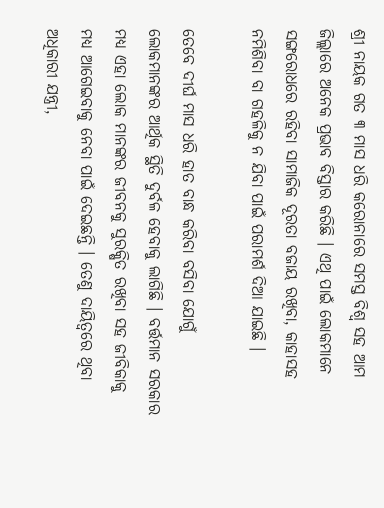ଶ୍ରୀ ନାୟକ ଗତ ୩ ମାସ ଧରି କରୋନାରେ ସମସ୍ତ ବିଶ୍ୱ ସହ ଆମ ଜିଲ୍ଲାରେ ଅନେକ ପ୍ରଭାବ ବିସ୍ତାର କରିଛି । ଏଥି ପାଇଁ ଲୋକମାନେ ସଙ୍ଗରୋଧରେ ରହିବା ସାମାଜିକ ଦୂରତା ବଜାୟ ରଖିବା, କାହାସହ ନମିଶିବା ବା ଗହଳିକୁ ନ ଯିବା ପାଇଁ ପରାମର୍ଶ ଦିଆ ଯାଇଛି ।

ତେବେ ଦୀର୍ଘ ମାସ ଧରି ହାତ ବାନ୍ଧ କରିବା ବସିବା ଯୋଗୁଁ ଲୋକମାନଙ୍କର ଆର୍ଥିକ ସ୍ଥିତି ଦୁର୍ବଳ ହେବାକୁ ଲାଗିଛି । ବର୍ତ୍ତମାନ ସରକାର ମଧ୍ୟ ଏହା ଲୋକ ମାନଙ୍କର ଜୀବନକୁ ସୁରକ୍ଷିତ ରଖିବା ସହ ଜୀବିକାକୁ ମଧ୍ୟ ଆଗେଇବାକୁ ନେବା ପାଇଁ ଦେଇଛନ୍ତି । ତେଣୁ ଦାୟିତ୍ୱରେ ଥିବା ଅଧିକାରୀ ଯନ୍ତ୍ରୀ,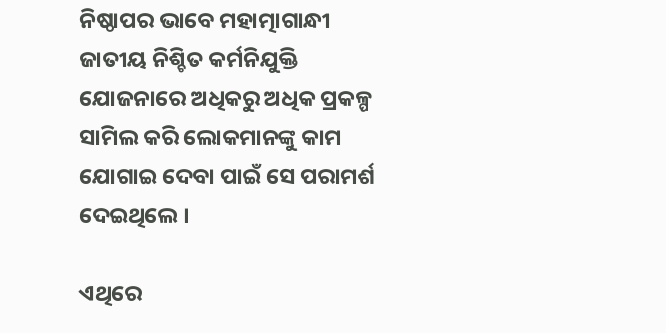ନିଷ୍ଠାପର ଭାବେ ମହାତ୍ମାଗାନ୍ଧୀ ଜାତୀୟ ନିଶ୍ଚିତ କର୍ମନିଯୁକ୍ତି ଯୋଜନାରେ ଅଧିକରୁ ଅଧିକ ପ୍ରକଳ୍ପ ସାମିଲ କରି ଲୋକମାନଙ୍କୁ କାମ ଯୋଗାଇ ଦେବା ପାଇଁ ସେ ପରାମର୍ଶ ଦେଇଥିଲେ ।

ଏଥିରେ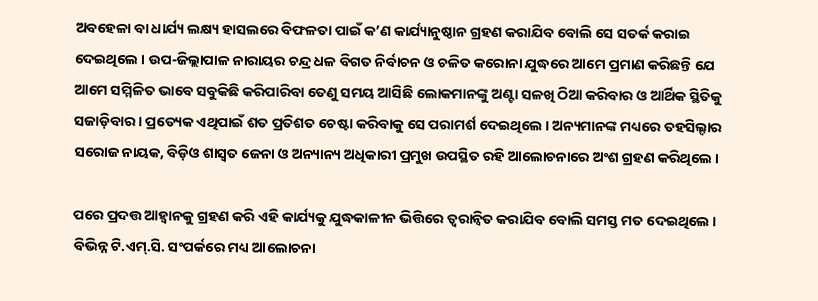ଅବହେଳା ବା ଧାର୍ଯ୍ୟ ଲକ୍ଷ୍ୟ ହାସଲରେ ବିଫଳତା ପାଇଁ କ’ଣ କାର୍ଯ୍ୟାନୁଷ୍ଠାନ ଗ୍ରହଣ କରାଯିବ ବୋଲି ସେ ସତର୍କ କରାଇ ଦେଇଥିଲେ । ଉପ-ଜିଲ୍ଲାପାଳ ନାରାୟର ଚନ୍ଦ୍ର ଧଳ ବିଗତ ନିର୍ବାଚନ ଓ ଚଳିତ କରୋନା ଯୁଦ୍ଧରେ ଆମେ ପ୍ରମାଣ କରିଛନ୍ତି ଯେ ଆମେ ସମ୍ମିଳିତ ଭାବେ ସବୁକିଛି କରିପାରିବା ତେଣୁ ସମୟ ଆସିଛି ଲୋକମାନଙ୍କୁ ଅଣ୍ଟା ସଳଖି ଠିଆ କରିବାର ଓ ଆର୍ଥିକ ସ୍ଥିତିକୁ ସଜାଡ଼ିବାର । ପ୍ରତ୍ୟେକ ଏଥିପାଇଁ ଶତ ପ୍ରତିଶତ ଚେଷ୍ଟା କରିବାକୁ ସେ ପରାମର୍ଶ ଦେଇଥିଲେ । ଅନ୍ୟମାନଙ୍କ ମଧ୍ୟରେ ତହସିଲ୍ଦାର ସରୋଜ ନାୟକ, ବିଡ଼ିଓ ଶାସ୍ୱତ ଜେନା ଓ ଅନ୍ୟାନ୍ୟ ଅଧିକାରୀ ପ୍ରମୁଖ ଉପସ୍ଥିତ ରହି ଆଲୋଚନାରେ ଅଂଶ ଗ୍ରହଣ କରିଥିଲେ ।

ପରେ ପ୍ରଦତ୍ତ ଆହ୍ୱାନକୁ ଗ୍ରହଣ କରି ଏହି କାର୍ଯ୍ୟକୁ ଯୁଦ୍ଧକାଳୀନ ଭିତ୍ତିରେ ତ୍ୱରାନ୍ୱିତ କରାଯିବ ବୋଲି ସମସ୍ତ ମତ ଦେଇଥିଲେ । ବିଭିନ୍ନ ଟି.ଏମ୍.ସି. ସଂପର୍କରେ ମଧ୍ୟ ଆଲୋଚନା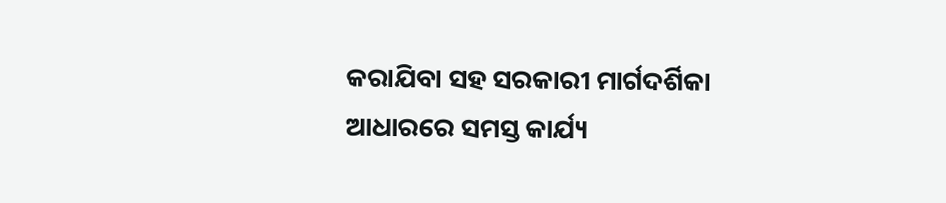କରାଯିବା ସହ ସରକାରୀ ମାର୍ଗଦର୍ଶିକା ଆଧାରରେ ସମସ୍ତ କାର୍ଯ୍ୟ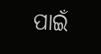ପାଇଁ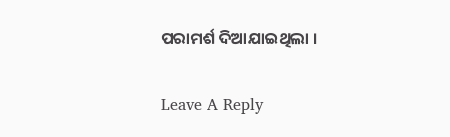ପରାମର୍ଶ ଦିଆଯାଇଥିଲା ।

Leave A Reply